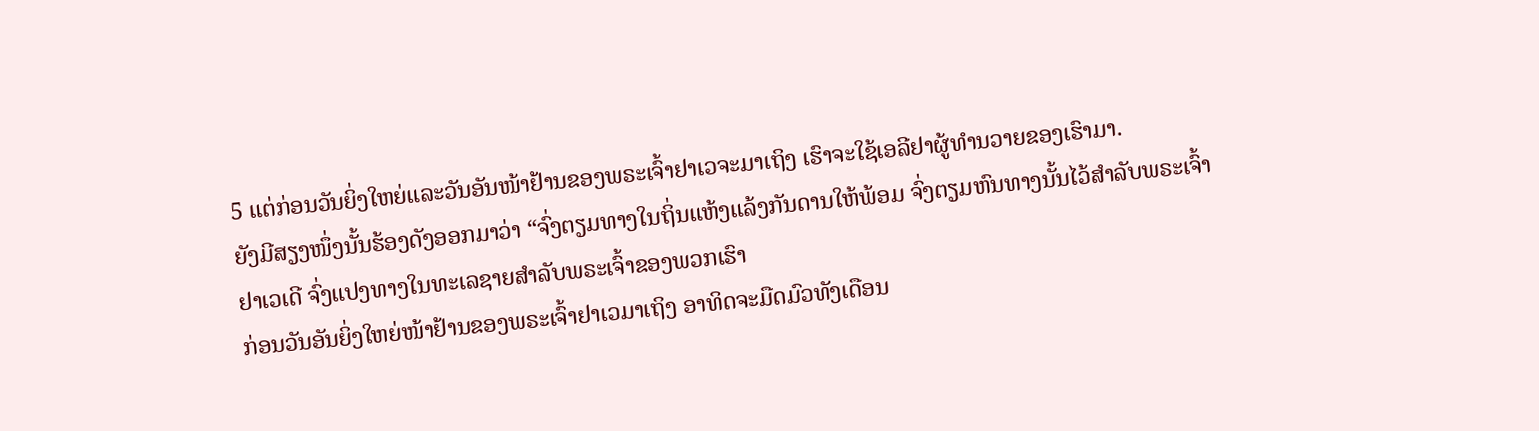5 ແຕ່ກ່ອນວັນຍິ່ງໃຫຍ່ແລະວັນອັນໜ້າຢ້ານຂອງພຣະເຈົ້າຢາເວຈະມາເຖິງ ເຮົາຈະໃຊ້ເອລີຢາຜູ້ທຳນວາຍຂອງເຮົາມາ.
ຍັງມີສຽງໜຶ່ງນັ້ນຮ້ອງດັງອອກມາວ່າ “ຈົ່ງຕຽມທາງໃນຖິ່ນແຫ້ງແລ້ງກັນດານໃຫ້ພ້ອມ ຈົ່ງຕຽມຫົນທາງນັ້ນໄວ້ສຳລັບພຣະເຈົ້າຢາເວເດີ ຈົ່ງແປງທາງໃນທະເລຊາຍສຳລັບພຣະເຈົ້າຂອງພວກເຮົາ
ກ່ອນວັນອັນຍິ່ງໃຫຍ່ໜ້າຢ້ານຂອງພຣະເຈົ້າຢາເວມາເຖິງ ອາທິດຈະມືດມົວທັງເດືອນ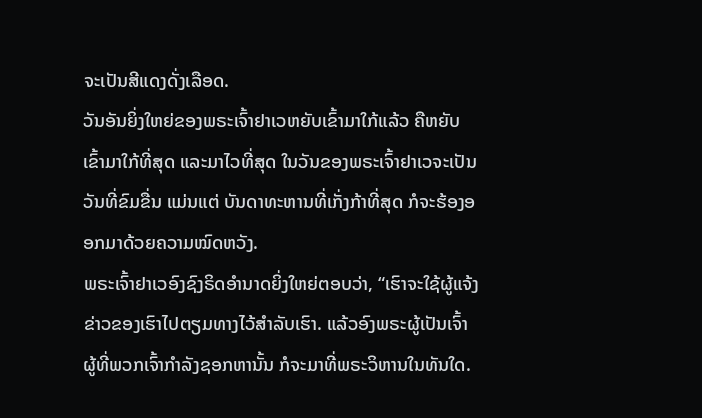ຈະເປັນສີແດງດັ່ງເລືອດ.
ວັນອັນຍິ່ງໃຫຍ່ຂອງພຣະເຈົ້າຢາເວຫຍັບເຂົ້າມາໃກ້ແລ້ວ ຄືຫຍັບເຂົ້າມາໃກ້ທີ່ສຸດ ແລະມາໄວທີ່ສຸດ ໃນວັນຂອງພຣະເຈົ້າຢາເວຈະເປັນວັນທີ່ຂົມຂື່ນ ແມ່ນແຕ່ ບັນດາທະຫານທີ່ເກັ່ງກ້າທີ່ສຸດ ກໍຈະຮ້ອງອອກມາດ້ວຍຄວາມໝົດຫວັງ.
ພຣະເຈົ້າຢາເວອົງຊົງຣິດອຳນາດຍິ່ງໃຫຍ່ຕອບວ່າ, “ເຮົາຈະໃຊ້ຜູ້ແຈ້ງຂ່າວຂອງເຮົາໄປຕຽມທາງໄວ້ສຳລັບເຮົາ. ແລ້ວອົງພຣະຜູ້ເປັນເຈົ້າ ຜູ້ທີ່ພວກເຈົ້າກຳລັງຊອກຫານັ້ນ ກໍຈະມາທີ່ພຣະວິຫານໃນທັນໃດ.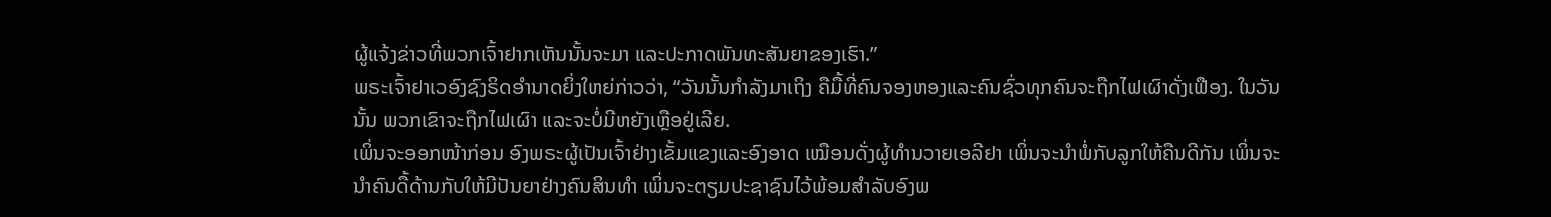ຜູ້ແຈ້ງຂ່າວທີ່ພວກເຈົ້າຢາກເຫັນນັ້ນຈະມາ ແລະປະກາດພັນທະສັນຍາຂອງເຮົາ.”
ພຣະເຈົ້າຢາເວອົງຊົງຣິດອຳນາດຍິ່ງໃຫຍ່ກ່າວວ່າ, “ວັນນັ້ນກຳລັງມາເຖິງ ຄືມື້ທີ່ຄົນຈອງຫອງແລະຄົນຊົ່ວທຸກຄົນຈະຖືກໄຟເຜົາດັ່ງເຟືອງ. ໃນວັນນັ້ນ ພວກເຂົາຈະຖືກໄຟເຜົາ ແລະຈະບໍ່ມີຫຍັງເຫຼືອຢູ່ເລີຍ.
ເພິ່ນຈະອອກໜ້າກ່ອນ ອົງພຣະຜູ້ເປັນເຈົ້າຢ່າງເຂັ້ມແຂງແລະອົງອາດ ເໝືອນດັ່ງຜູ້ທຳນວາຍເອລີຢາ ເພິ່ນຈະນຳພໍ່ກັບລູກໃຫ້ຄືນດີກັນ ເພິ່ນຈະນຳຄົນດື້ດ້ານກັບໃຫ້ມີປັນຍາຢ່າງຄົນສິນທຳ ເພິ່ນຈະຕຽມປະຊາຊົນໄວ້ພ້ອມສຳລັບອົງພ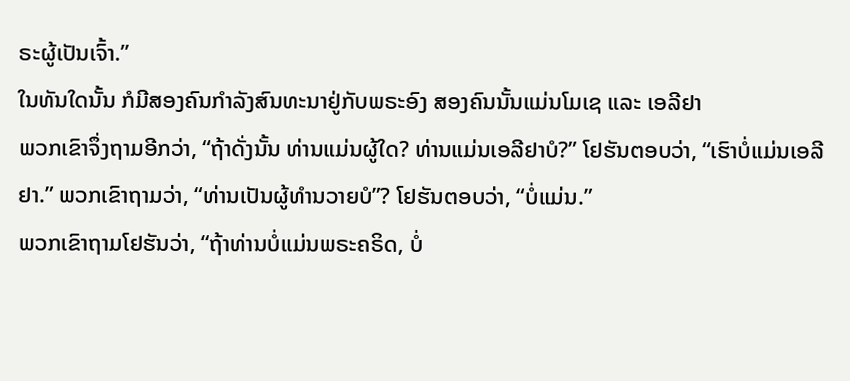ຣະຜູ້ເປັນເຈົ້າ.”
ໃນທັນໃດນັ້ນ ກໍມີສອງຄົນກຳລັງສົນທະນາຢູ່ກັບພຣະອົງ ສອງຄົນນັ້ນແມ່ນໂມເຊ ແລະ ເອລີຢາ
ພວກເຂົາຈຶ່ງຖາມອີກວ່າ, “ຖ້າດັ່ງນັ້ນ ທ່ານແມ່ນຜູ້ໃດ? ທ່ານແມ່ນເອລີຢາບໍ?” ໂຢຮັນຕອບວ່າ, “ເຮົາບໍ່ແມ່ນເອລີຢາ.” ພວກເຂົາຖາມວ່າ, “ທ່ານເປັນຜູ້ທຳນວາຍບໍ”? ໂຢຮັນຕອບວ່າ, “ບໍ່ແມ່ນ.”
ພວກເຂົາຖາມໂຢຮັນວ່າ, “ຖ້າທ່ານບໍ່ແມ່ນພຣະຄຣິດ, ບໍ່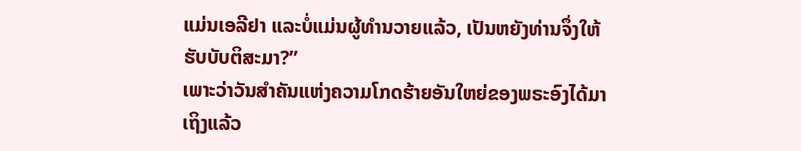ແມ່ນເອລີຢາ ແລະບໍ່ແມ່ນຜູ້ທຳນວາຍແລ້ວ, ເປັນຫຍັງທ່ານຈຶ່ງໃຫ້ຮັບບັບຕິສະມາ?”
ເພາະວ່າວັນສຳຄັນແຫ່ງຄວາມໂກດຮ້າຍອັນໃຫຍ່ຂອງພຣະອົງໄດ້ມາເຖິງແລ້ວ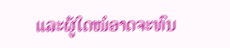ແລະຜູ້ໃດໜໍອາດຈະທົນ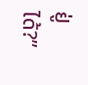ຢູ່ໄດ້?”